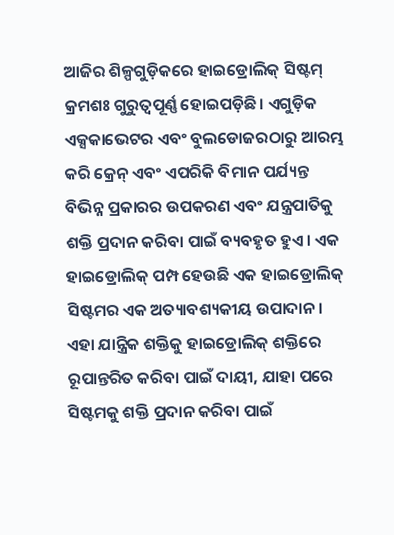ଆଜିର ଶିଳ୍ପଗୁଡ଼ିକରେ ହାଇଡ୍ରୋଲିକ୍ ସିଷ୍ଟମ୍ କ୍ରମଶଃ ଗୁରୁତ୍ୱପୂର୍ଣ୍ଣ ହୋଇପଡ଼ିଛି। ଏଗୁଡ଼ିକ ଏକ୍ସକାଭେଟର ଏବଂ ବୁଲଡୋଜରଠାରୁ ଆରମ୍ଭ କରି କ୍ରେନ୍ ଏବଂ ଏପରିକି ବିମାନ ପର୍ଯ୍ୟନ୍ତ ବିଭିନ୍ନ ପ୍ରକାରର ଉପକରଣ ଏବଂ ଯନ୍ତ୍ରପାତିକୁ ଶକ୍ତି ପ୍ରଦାନ କରିବା ପାଇଁ ବ୍ୟବହୃତ ହୁଏ। ଏକ ହାଇଡ୍ରୋଲିକ୍ ପମ୍ପ ହେଉଛି ଏକ ହାଇଡ୍ରୋଲିକ୍ ସିଷ୍ଟମର ଏକ ଅତ୍ୟାବଶ୍ୟକୀୟ ଉପାଦାନ। ଏହା ଯାନ୍ତ୍ରିକ ଶକ୍ତିକୁ ହାଇଡ୍ରୋଲିକ୍ ଶକ୍ତିରେ ରୂପାନ୍ତରିତ କରିବା ପାଇଁ ଦାୟୀ, ଯାହା ପରେ ସିଷ୍ଟମକୁ ଶକ୍ତି ପ୍ରଦାନ କରିବା ପାଇଁ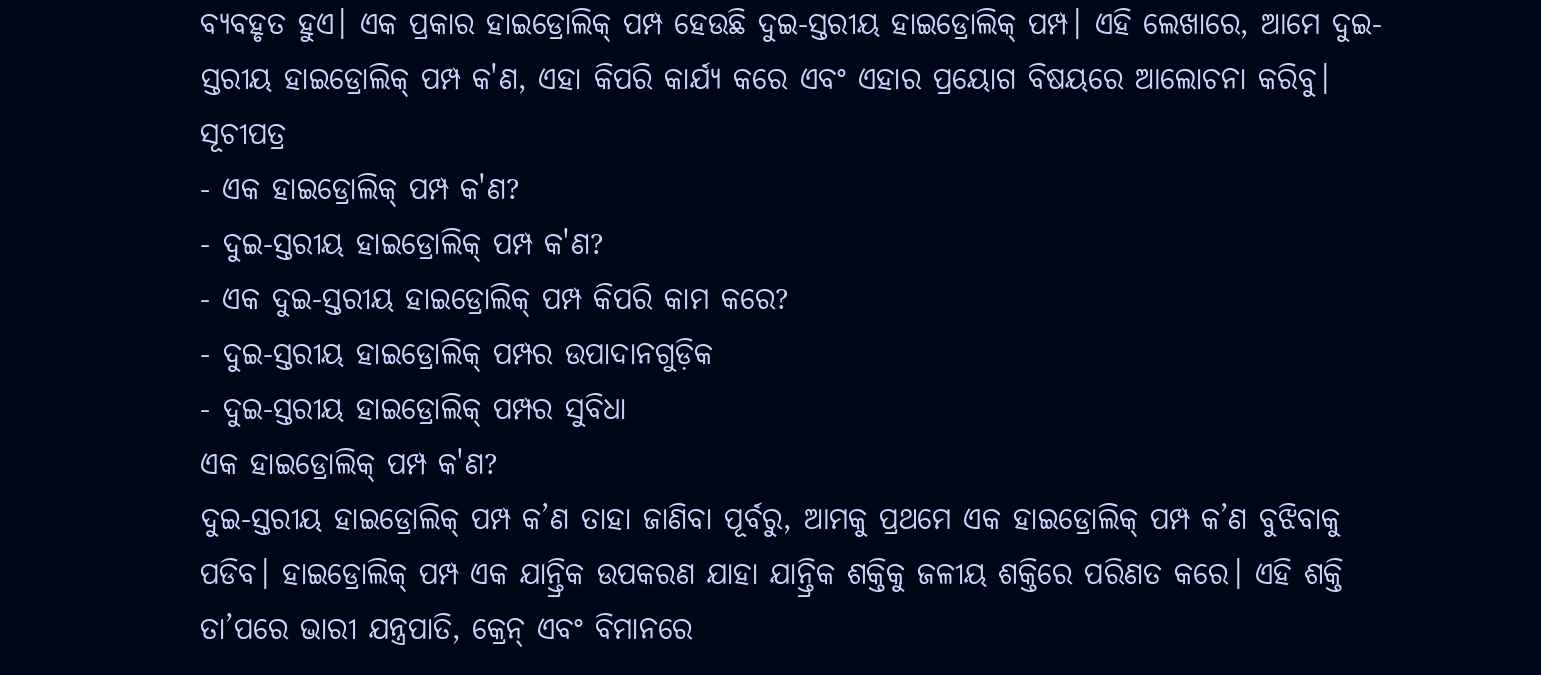ବ୍ୟବହୃତ ହୁଏ। ଏକ ପ୍ରକାର ହାଇଡ୍ରୋଲିକ୍ ପମ୍ପ ହେଉଛି ଦୁଇ-ସ୍ତରୀୟ ହାଇଡ୍ରୋଲିକ୍ ପମ୍ପ। ଏହି ଲେଖାରେ, ଆମେ ଦୁଇ-ସ୍ତରୀୟ ହାଇଡ୍ରୋଲିକ୍ ପମ୍ପ କ'ଣ, ଏହା କିପରି କାର୍ଯ୍ୟ କରେ ଏବଂ ଏହାର ପ୍ରୟୋଗ ବିଷୟରେ ଆଲୋଚନା କରିବୁ।
ସୂଚୀପତ୍ର
- ଏକ ହାଇଡ୍ରୋଲିକ୍ ପମ୍ପ କ'ଣ?
- ଦୁଇ-ସ୍ତରୀୟ ହାଇଡ୍ରୋଲିକ୍ ପମ୍ପ କ'ଣ?
- ଏକ ଦୁଇ-ସ୍ତରୀୟ ହାଇଡ୍ରୋଲିକ୍ ପମ୍ପ କିପରି କାମ କରେ?
- ଦୁଇ-ସ୍ତରୀୟ ହାଇଡ୍ରୋଲିକ୍ ପମ୍ପର ଉପାଦାନଗୁଡ଼ିକ
- ଦୁଇ-ସ୍ତରୀୟ ହାଇଡ୍ରୋଲିକ୍ ପମ୍ପର ସୁବିଧା
ଏକ ହାଇଡ୍ରୋଲିକ୍ ପମ୍ପ କ'ଣ?
ଦୁଇ-ସ୍ତରୀୟ ହାଇଡ୍ରୋଲିକ୍ ପମ୍ପ କ’ଣ ତାହା ଜାଣିବା ପୂର୍ବରୁ, ଆମକୁ ପ୍ରଥମେ ଏକ ହାଇଡ୍ରୋଲିକ୍ ପମ୍ପ କ’ଣ ବୁଝିବାକୁ ପଡିବ। ହାଇଡ୍ରୋଲିକ୍ ପମ୍ପ ଏକ ଯାନ୍ତ୍ରିକ ଉପକରଣ ଯାହା ଯାନ୍ତ୍ରିକ ଶକ୍ତିକୁ ଜଳୀୟ ଶକ୍ତିରେ ପରିଣତ କରେ। ଏହି ଶକ୍ତି ତା’ପରେ ଭାରୀ ଯନ୍ତ୍ରପାତି, କ୍ରେନ୍ ଏବଂ ବିମାନରେ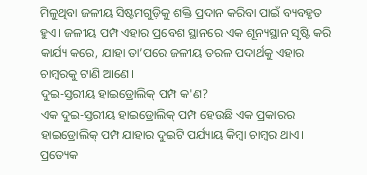ମିଳୁଥିବା ଜଳୀୟ ସିଷ୍ଟମଗୁଡ଼ିକୁ ଶକ୍ତି ପ୍ରଦାନ କରିବା ପାଇଁ ବ୍ୟବହୃତ ହୁଏ। ଜଳୀୟ ପମ୍ପ ଏହାର ପ୍ରବେଶ ସ୍ଥାନରେ ଏକ ଶୂନ୍ୟସ୍ଥାନ ସୃଷ୍ଟି କରି କାର୍ଯ୍ୟ କରେ, ଯାହା ତା’ପରେ ଜଳୀୟ ତରଳ ପଦାର୍ଥକୁ ଏହାର ଚାମ୍ବରକୁ ଟାଣି ଆଣେ।
ଦୁଇ-ସ୍ତରୀୟ ହାଇଡ୍ରୋଲିକ୍ ପମ୍ପ କ'ଣ?
ଏକ ଦୁଇ-ସ୍ତରୀୟ ହାଇଡ୍ରୋଲିକ୍ ପମ୍ପ ହେଉଛି ଏକ ପ୍ରକାରର ହାଇଡ୍ରୋଲିକ୍ ପମ୍ପ ଯାହାର ଦୁଇଟି ପର୍ଯ୍ୟାୟ କିମ୍ବା ଚାମ୍ବର ଥାଏ। ପ୍ରତ୍ୟେକ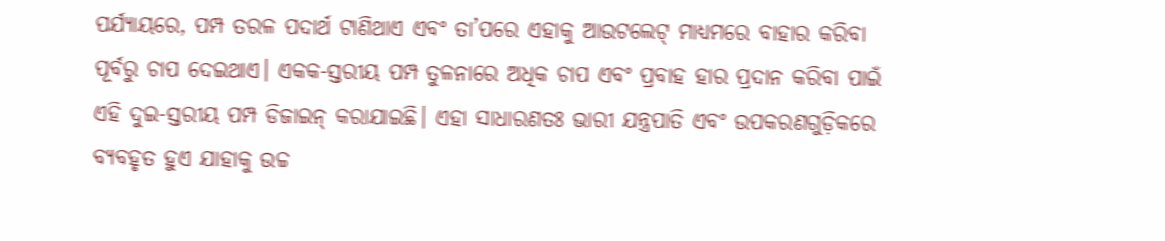ପର୍ଯ୍ୟାୟରେ, ପମ୍ପ ତରଳ ପଦାର୍ଥ ଟାଣିଥାଏ ଏବଂ ତା’ପରେ ଏହାକୁ ଆଉଟଲେଟ୍ ମାଧ୍ୟମରେ ବାହାର କରିବା ପୂର୍ବରୁ ଚାପ ଦେଇଥାଏ। ଏକକ-ସ୍ତରୀୟ ପମ୍ପ ତୁଳନାରେ ଅଧିକ ଚାପ ଏବଂ ପ୍ରବାହ ହାର ପ୍ରଦାନ କରିବା ପାଇଁ ଏହି ଦୁଇ-ସ୍ତରୀୟ ପମ୍ପ ଡିଜାଇନ୍ କରାଯାଇଛି। ଏହା ସାଧାରଣତଃ ଭାରୀ ଯନ୍ତ୍ରପାତି ଏବଂ ଉପକରଣଗୁଡ଼ିକରେ ବ୍ୟବହୃତ ହୁଏ ଯାହାକୁ ଉଚ୍ଚ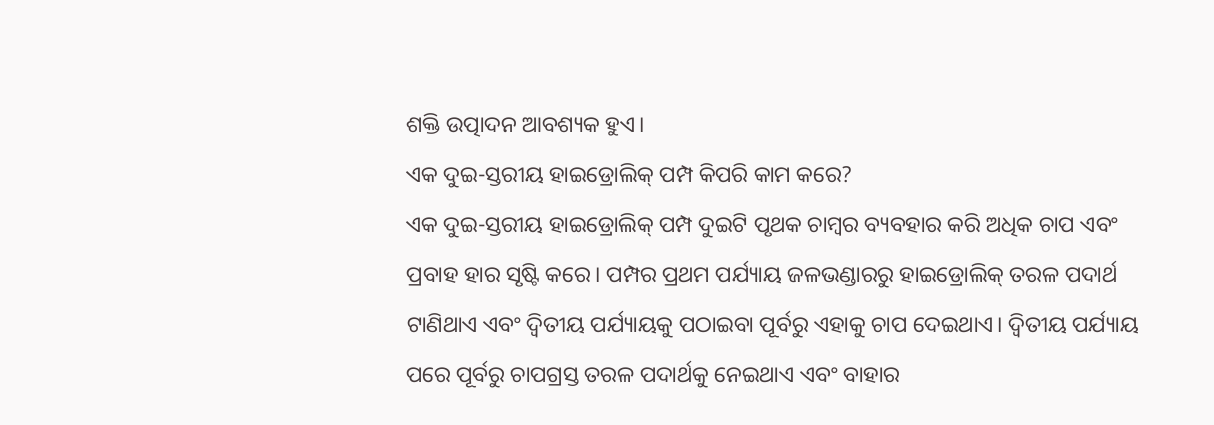ଶକ୍ତି ଉତ୍ପାଦନ ଆବଶ୍ୟକ ହୁଏ।
ଏକ ଦୁଇ-ସ୍ତରୀୟ ହାଇଡ୍ରୋଲିକ୍ ପମ୍ପ କିପରି କାମ କରେ?
ଏକ ଦୁଇ-ସ୍ତରୀୟ ହାଇଡ୍ରୋଲିକ୍ ପମ୍ପ ଦୁଇଟି ପୃଥକ ଚାମ୍ବର ବ୍ୟବହାର କରି ଅଧିକ ଚାପ ଏବଂ ପ୍ରବାହ ହାର ସୃଷ୍ଟି କରେ। ପମ୍ପର ପ୍ରଥମ ପର୍ଯ୍ୟାୟ ଜଳଭଣ୍ଡାରରୁ ହାଇଡ୍ରୋଲିକ୍ ତରଳ ପଦାର୍ଥ ଟାଣିଥାଏ ଏବଂ ଦ୍ୱିତୀୟ ପର୍ଯ୍ୟାୟକୁ ପଠାଇବା ପୂର୍ବରୁ ଏହାକୁ ଚାପ ଦେଇଥାଏ। ଦ୍ୱିତୀୟ ପର୍ଯ୍ୟାୟ ପରେ ପୂର୍ବରୁ ଚାପଗ୍ରସ୍ତ ତରଳ ପଦାର୍ଥକୁ ନେଇଥାଏ ଏବଂ ବାହାର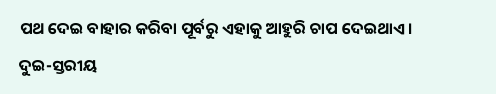ପଥ ଦେଇ ବାହାର କରିବା ପୂର୍ବରୁ ଏହାକୁ ଆହୁରି ଚାପ ଦେଇଥାଏ।
ଦୁଇ-ସ୍ତରୀୟ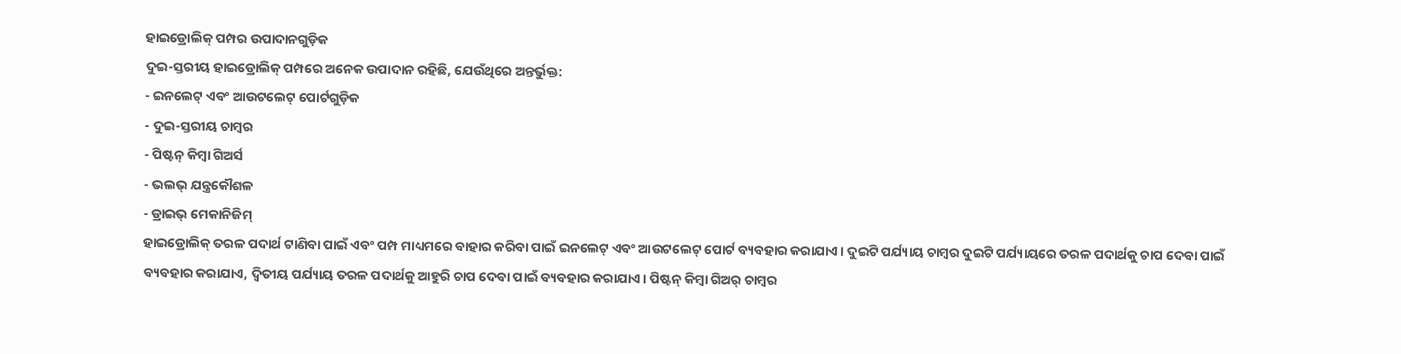ହାଇଡ୍ରୋଲିକ୍ ପମ୍ପର ଉପାଦାନଗୁଡ଼ିକ
ଦୁଇ-ସ୍ତରୀୟ ହାଇଡ୍ରୋଲିକ୍ ପମ୍ପରେ ଅନେକ ଉପାଦାନ ରହିଛି, ଯେଉଁଥିରେ ଅନ୍ତର୍ଭୁକ୍ତ:
- ଇନଲେଟ୍ ଏବଂ ଆଉଟଲେଟ୍ ପୋର୍ଟଗୁଡ଼ିକ
- ଦୁଇ-ସ୍ତରୀୟ ଚାମ୍ବର
- ପିଷ୍ଟନ୍ କିମ୍ବା ଗିଅର୍ସ
- ଭଲଭ୍ ଯନ୍ତ୍ରକୌଶଳ
- ଡ୍ରାଇଭ୍ ମେକାନିଜିମ୍
ହାଇଡ୍ରୋଲିକ୍ ତରଳ ପଦାର୍ଥ ଟାଣିବା ପାଇଁ ଏବଂ ପମ୍ପ ମାଧ୍ୟମରେ ବାହାର କରିବା ପାଇଁ ଇନଲେଟ୍ ଏବଂ ଆଉଟଲେଟ୍ ପୋର୍ଟ ବ୍ୟବହାର କରାଯାଏ। ଦୁଇଟି ପର୍ଯ୍ୟାୟ ଚାମ୍ବର ଦୁଇଟି ପର୍ଯ୍ୟାୟରେ ତରଳ ପଦାର୍ଥକୁ ଚାପ ଦେବା ପାଇଁ ବ୍ୟବହାର କରାଯାଏ, ଦ୍ୱିତୀୟ ପର୍ଯ୍ୟାୟ ତରଳ ପଦାର୍ଥକୁ ଆହୁରି ଚାପ ଦେବା ପାଇଁ ବ୍ୟବହାର କରାଯାଏ। ପିଷ୍ଟନ୍ କିମ୍ବା ଗିଅର୍ ଚାମ୍ବର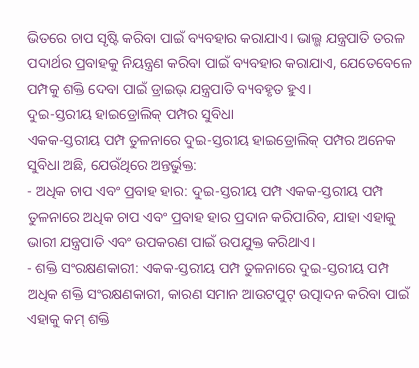ଭିତରେ ଚାପ ସୃଷ୍ଟି କରିବା ପାଇଁ ବ୍ୟବହାର କରାଯାଏ। ଭାଲ୍ଭ ଯନ୍ତ୍ରପାତି ତରଳ ପଦାର୍ଥର ପ୍ରବାହକୁ ନିୟନ୍ତ୍ରଣ କରିବା ପାଇଁ ବ୍ୟବହାର କରାଯାଏ, ଯେତେବେଳେ ପମ୍ପକୁ ଶକ୍ତି ଦେବା ପାଇଁ ଡ୍ରାଇଭ୍ ଯନ୍ତ୍ରପାତି ବ୍ୟବହୃତ ହୁଏ।
ଦୁଇ-ସ୍ତରୀୟ ହାଇଡ୍ରୋଲିକ୍ ପମ୍ପର ସୁବିଧା
ଏକକ-ସ୍ତରୀୟ ପମ୍ପ ତୁଳନାରେ ଦୁଇ-ସ୍ତରୀୟ ହାଇଡ୍ରୋଲିକ୍ ପମ୍ପର ଅନେକ ସୁବିଧା ଅଛି, ଯେଉଁଥିରେ ଅନ୍ତର୍ଭୁକ୍ତ:
- ଅଧିକ ଚାପ ଏବଂ ପ୍ରବାହ ହାର: ଦୁଇ-ସ୍ତରୀୟ ପମ୍ପ ଏକକ-ସ୍ତରୀୟ ପମ୍ପ ତୁଳନାରେ ଅଧିକ ଚାପ ଏବଂ ପ୍ରବାହ ହାର ପ୍ରଦାନ କରିପାରିବ, ଯାହା ଏହାକୁ ଭାରୀ ଯନ୍ତ୍ରପାତି ଏବଂ ଉପକରଣ ପାଇଁ ଉପଯୁକ୍ତ କରିଥାଏ।
- ଶକ୍ତି ସଂରକ୍ଷଣକାରୀ: ଏକକ-ସ୍ତରୀୟ ପମ୍ପ ତୁଳନାରେ ଦୁଇ-ସ୍ତରୀୟ ପମ୍ପ ଅଧିକ ଶକ୍ତି ସଂରକ୍ଷଣକାରୀ, କାରଣ ସମାନ ଆଉଟପୁଟ୍ ଉତ୍ପାଦନ କରିବା ପାଇଁ ଏହାକୁ କମ୍ ଶକ୍ତି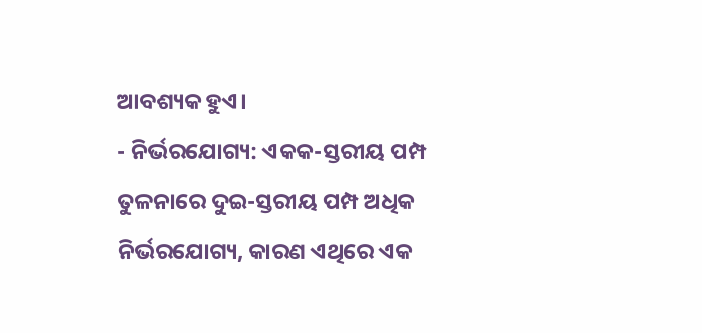ଆବଶ୍ୟକ ହୁଏ।
- ନିର୍ଭରଯୋଗ୍ୟ: ଏକକ-ସ୍ତରୀୟ ପମ୍ପ ତୁଳନାରେ ଦୁଇ-ସ୍ତରୀୟ ପମ୍ପ ଅଧିକ ନିର୍ଭରଯୋଗ୍ୟ, କାରଣ ଏଥିରେ ଏକ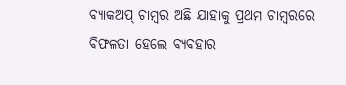ବ୍ୟାକଅପ୍ ଚାମ୍ବର ଅଛି ଯାହାକୁ ପ୍ରଥମ ଚାମ୍ବରରେ ବିଫଳତା ହେଲେ ବ୍ୟବହାର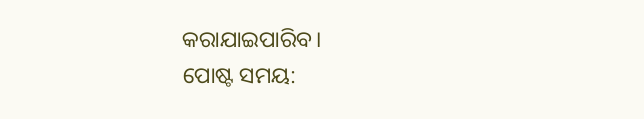କରାଯାଇପାରିବ।
ପୋଷ୍ଟ ସମୟ: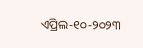ଏପ୍ରିଲ-୧୦-୨୦୨୩